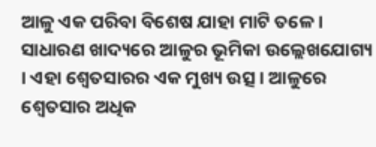ଆଳୁ ଏକ ପରିବା ବିଶେଷ ଯାହା ମାଟି ତଳେ । ସାଧାରଣ ଖାଦ୍ୟରେ ଆଳୁର ଭୂମିକା ଉଲ୍ଲେଖଯୋଗ୍ୟ । ଏହା ଶ୍ୱେତସାରର ଏକ ମୁଖ୍ୟ ଉତ୍ସ । ଆଳୁରେ ଶ୍ୱେତସାର ଅଧିକ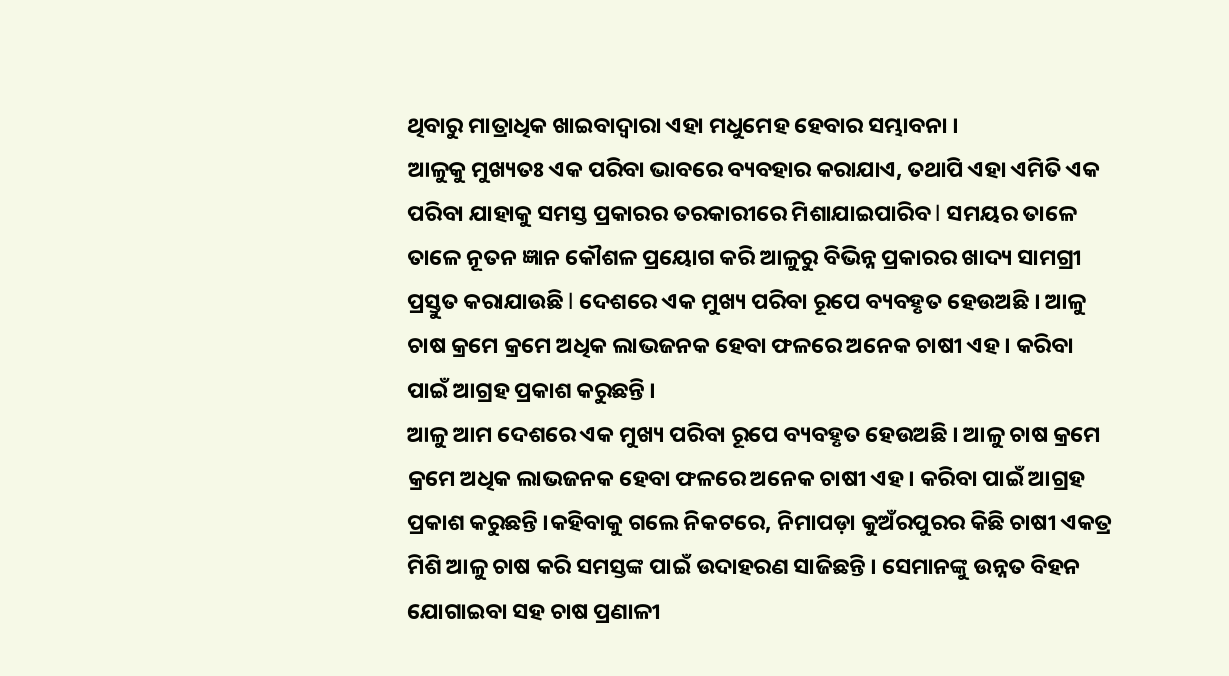ଥିବାରୁ ମାତ୍ରାଧିକ ଖାଇବାଦ୍ୱାରା ଏହା ମଧୁମେହ ହେବାର ସମ୍ଭାବନା ।
ଆଳୁକୁ ମୁଖ୍ୟତଃ ଏକ ପରିବା ଭାବରେ ବ୍ୟବହାର କରାଯାଏ, ତଥାପି ଏହା ଏମିତି ଏକ ପରିବା ଯାହାକୁ ସମସ୍ତ ପ୍ରକାରର ତରକାରୀରେ ମିଶାଯାଇପାରିବ l ସମୟର ତାଳେ ତାଳେ ନୂତନ ଜ୍ଞାନ କୌଶଳ ପ୍ରୟୋଗ କରି ଆଳୁରୁ ବିଭିନ୍ନ ପ୍ରକାରର ଖାଦ୍ୟ ସାମଗ୍ରୀ ପ୍ରସ୍ତୁତ କରାଯାଉଛି l ଦେଶରେ ଏକ ମୁଖ୍ୟ ପରିବା ରୂପେ ବ୍ୟବହୃତ ହେଉଅଛି । ଆଳୁ ଚାଷ କ୍ରମେ କ୍ରମେ ଅଧିକ ଲାଭଜନକ ହେବା ଫଳରେ ଅନେକ ଚାଷୀ ଏହ। କରିବା ପାଇଁ ଆଗ୍ରହ ପ୍ରକାଶ କରୁଛନ୍ତି ।
ଆଳୁ ଆମ ଦେଶରେ ଏକ ମୁଖ୍ୟ ପରିବା ରୂପେ ବ୍ୟବହୃତ ହେଉଅଛି । ଆଳୁ ଚାଷ କ୍ରମେ କ୍ରମେ ଅଧିକ ଲାଭଜନକ ହେବା ଫଳରେ ଅନେକ ଚାଷୀ ଏହ। କରିବା ପାଇଁ ଆଗ୍ରହ ପ୍ରକାଶ କରୁଛନ୍ତି ।କହିବାକୁ ଗଲେ ନିକଟରେ, ନିମାପଡ଼ା କୁଅଁରପୁରର କିଛି ଚାଷୀ ଏକତ୍ର ମିଶି ଆଳୁ ଚାଷ କରି ସମସ୍ତଙ୍କ ପାଇଁ ଉଦାହରଣ ସାଜିଛନ୍ତି । ସେମାନଙ୍କୁ ଉନ୍ନତ ବିହନ ଯୋଗାଇବା ସହ ଚାଷ ପ୍ରଣାଳୀ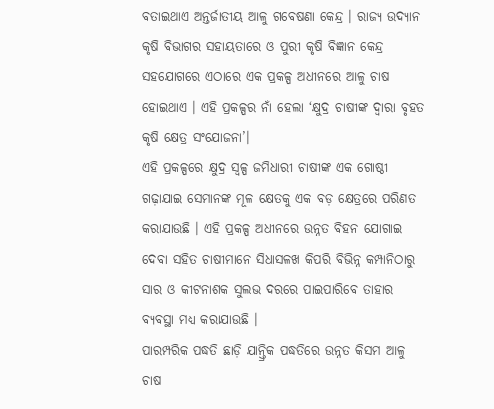ବତାଇଥାଏ ଅନ୍ତର୍ଜାତୀୟ ଆଳୁ ଗବେଷଣା କେନ୍ଦ୍ର । ରାଜ୍ୟ ଉଦ୍ୟାନ କୃଷି ବିଭାଗର ସହାୟତାରେ ଓ ପୁରୀ କୃଷି ବିଜ୍ଞାନ କେନ୍ଦ୍ର ସହଯୋଗରେ ଏଠାରେ ଏକ ପ୍ରକଳ୍ପ ଅଧୀନରେ ଆଳୁ ଚାଷ ହୋଇଥାଏ । ଏହି ପ୍ରକଳ୍ପର ନାଁ ହେଲା ‘କ୍ଷୁଦ୍ର ଚାଷୀଙ୍କ ଦ୍ୱାରା ବୃହତ କୃଷି କ୍ଷେତ୍ର ସଂଯୋଜନା’।
ଏହି ପ୍ରକଳ୍ପରେ କ୍ଷୁଦ୍ର ସ୍ୱଳ୍ପ ଜମିଧାରୀ ଚାଷୀଙ୍କ ଏକ ଗୋଷ୍ଠୀ ଗଢ଼ାଯାଇ ସେମାନଙ୍କ ମୂଳ କ୍ଷେତକୁ ଏକ ବଡ଼ କ୍ଷେତ୍ରରେ ପରିଣତ କରାଯାଉଛି । ଏହି ପ୍ରକଳ୍ପ ଅଧୀନରେ ଉନ୍ନତ ବିହନ ଯୋଗାଇ ଦେବା ସହିତ ଚାଷୀମାନେ ସିଧାସଳଖ କିପରି ବିଭିନ୍ନ କମ୍ପାନିଠାରୁ ସାର ଓ କୀଟନାଶକ ସୁଲଭ ଦରରେ ପାଇପାରିବେ ତାହାର ବ୍ୟବସ୍ଥା ମଧ୍ୟ କରାଯାଉଛି ।
ପାରମ୍ପରିକ ପଦ୍ଧତି ଛାଡ଼ି ଯାନ୍ତ୍ରିକ ପଦ୍ଧତିରେ ଉନ୍ନତ କିସମ ଆଳୁ ଚାଷ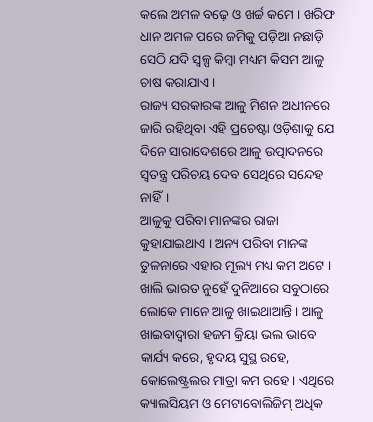କଲେ ଅମଳ ବଢ଼େ ଓ ଖର୍ଚ୍ଚ କମେ । ଖରିଫ ଧାନ ଅମଳ ପରେ ଜମିକୁ ପଡ଼ିଆ ନଛାଡ଼ି ସେଠି ଯଦି ସ୍ୱଳ୍ପ କିମ୍ବା ମଧ୍ୟମ କିସମ ଆଳୁ ଚାଷ କରାଯାଏ ।
ରାଜ୍ୟ ସରକାରଙ୍କ ଆଳୁ ମିଶନ ଅଧୀନରେ ଜାରି ରହିଥିବା ଏହି ପ୍ରଚେଷ୍ଟା ଓଡ଼ିଶାକୁ ଯେ ଦିନେ ସାରାଦେଶରେ ଆଳୁ ଉତ୍ପାଦନରେ ସ୍ୱତନ୍ତ୍ର ପରିଚୟ ଦେବ ସେଥିରେ ସନ୍ଦେହ ନାହିଁ।
ଆଳୁକୁ ପରିବା ମାନଙ୍କର ରାଜା କୁହାଯାଇଥାଏ । ଅନ୍ୟ ପରିବା ମାନଙ୍କ ତୁଳନାରେ ଏହାର ମୂଲ୍ୟ ମଧ୍ୟ କମ ଅଟେ । ଖାଲି ଭାରତ ନୁହେଁ ଦୁନିଆରେ ସବୁଠାରେ ଲୋକେ ମାନେ ଆଳୁ ଖାଇଥାଆନ୍ତି । ଆଳୁ ଖାଇବାଦ୍ୱାରା ହଜମ କ୍ରିୟା ଭଲ ଭାବେ କାର୍ଯ୍ୟ କରେ, ହୃଦୟ ସୁସ୍ଥ ରହେ, କୋଲେଷ୍ଟ୍ରଲର ମାତ୍ରା କମ ରହେ। ଏଥିରେ କ୍ୟାଲସିୟମ ଓ ମେଟାବୋଲିଜିମ୍ ଅଧିକ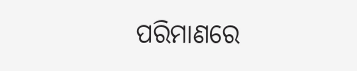ପରିମାଣରେ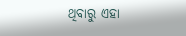ଥିବାରୁ ଏହା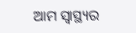ଆମ ସ୍ୱାସ୍ଥ୍ୟର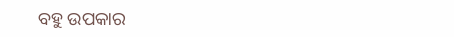ବହୁ ଉପକାର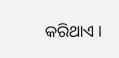କରିଥାଏ ।